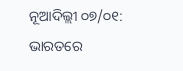ନୂଆଦିଲ୍ଲୀ ୦୭/୦୧: ଭାରତରେ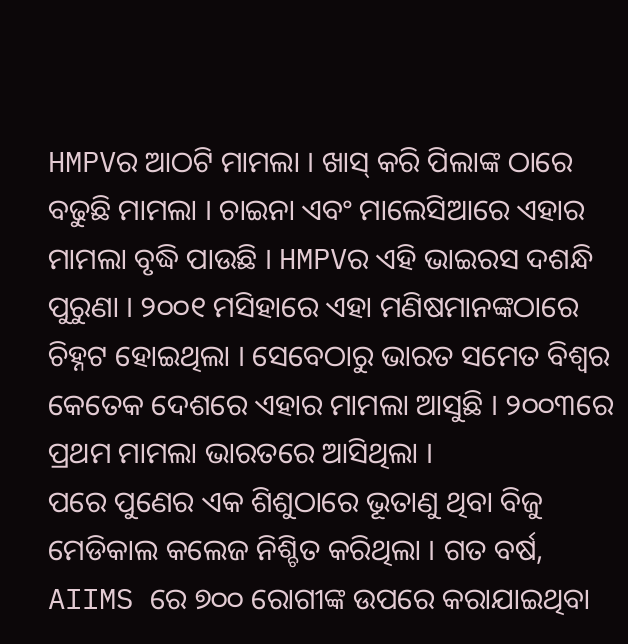HMPVର ଆଠଟି ମାମଲା । ଖାସ୍ କରି ପିଲାଙ୍କ ଠାରେ ବଢୁଛି ମାମଲା । ଚାଇନା ଏବଂ ମାଲେସିଆରେ ଏହାର ମାମଲା ବୃଦ୍ଧି ପାଉଛି । HMPVର ଏହି ଭାଇରସ ଦଶନ୍ଧି ପୁରୁଣା । ୨୦୦୧ ମସିହାରେ ଏହା ମଣିଷମାନଙ୍କଠାରେ ଚିହ୍ନଟ ହୋଇଥିଲା । ସେବେଠାରୁ ଭାରତ ସମେତ ବିଶ୍ୱର କେତେକ ଦେଶରେ ଏହାର ମାମଲା ଆସୁଛି । ୨୦୦୩ରେ ପ୍ରଥମ ମାମଲା ଭାରତରେ ଆସିଥିଲା ।
ପରେ ପୁଣେର ଏକ ଶିଶୁଠାରେ ଭୂତାଣୁ ଥିବା ବିଜୁ ମେଡିକାଲ କଲେଜ ନିଶ୍ଚିତ କରିଥିଲା । ଗତ ବର୍ଷ, AIIMS ରେ ୭୦୦ ରୋଗୀଙ୍କ ଉପରେ କରାଯାଇଥିବା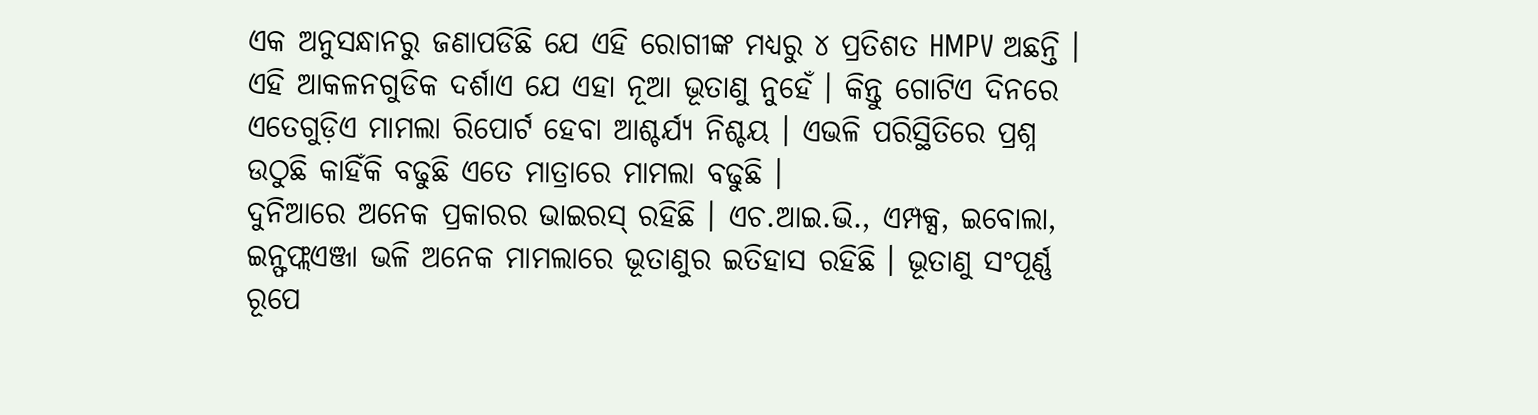ଏକ ଅନୁସନ୍ଧାନରୁ ଜଣାପଡିଛି ଯେ ଏହି ରୋଗୀଙ୍କ ମଧ୍ୟରୁ ୪ ପ୍ରତିଶତ HMPV ଅଛନ୍ତି । ଏହି ଆକଳନଗୁଡିକ ଦର୍ଶାଏ ଯେ ଏହା ନୂଆ ଭୂତାଣୁ ନୁହେଁ । କିନ୍ତୁ ଗୋଟିଏ ଦିନରେ ଏତେଗୁଡ଼ିଏ ମାମଲା ରିପୋର୍ଟ ହେବା ଆଶ୍ଚର୍ଯ୍ୟ ନିଶ୍ଚୟ । ଏଭଳି ପରିସ୍ଥିତିରେ ପ୍ରଶ୍ନ ଉଠୁଛି କାହିଁକି ବଢୁଛି ଏତେ ମାତ୍ରାରେ ମାମଲା ବଢୁଛି ।
ଦୁନିଆରେ ଅନେକ ପ୍ରକାରର ଭାଇରସ୍ ରହିଛି । ଏଚ.ଆଇ.ଭି., ଏମ୍ପକ୍ସ, ଇବୋଲା, ଇନ୍ଫଫ୍ଲଏଞ୍ଜା ଭଳି ଅନେକ ମାମଲାରେ ଭୂତାଣୁର ଇତିହାସ ରହିଛି । ଭୂତାଣୁ ସଂପୂର୍ଣ୍ଣ ରୂପେ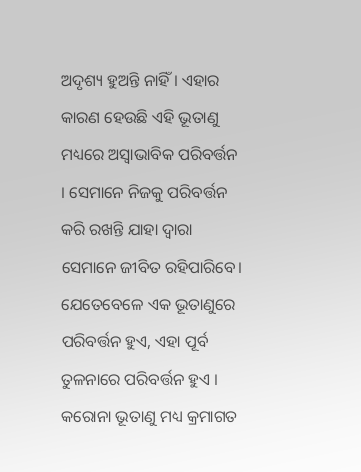ଅଦୃଶ୍ୟ ହୁଅନ୍ତି ନାହିଁ । ଏହାର କାରଣ ହେଉଛି ଏହି ଭୂତାଣୁ ମଧ୍ୟରେ ଅସ୍ୱାଭାବିକ ପରିବର୍ତ୍ତନ । ସେମାନେ ନିଜକୁ ପରିବର୍ତ୍ତନ କରି ରଖନ୍ତି ଯାହା ଦ୍ୱାରା ସେମାନେ ଜୀବିତ ରହିପାରିବେ।
ଯେତେବେଳେ ଏକ ଭୂତାଣୁରେ ପରିବର୍ତ୍ତନ ହୁଏ, ଏହା ପୂର୍ବ ତୁଳନାରେ ପରିବର୍ତ୍ତନ ହୁଏ । କରୋନା ଭୂତାଣୁ ମଧ୍ୟ କ୍ରମାଗତ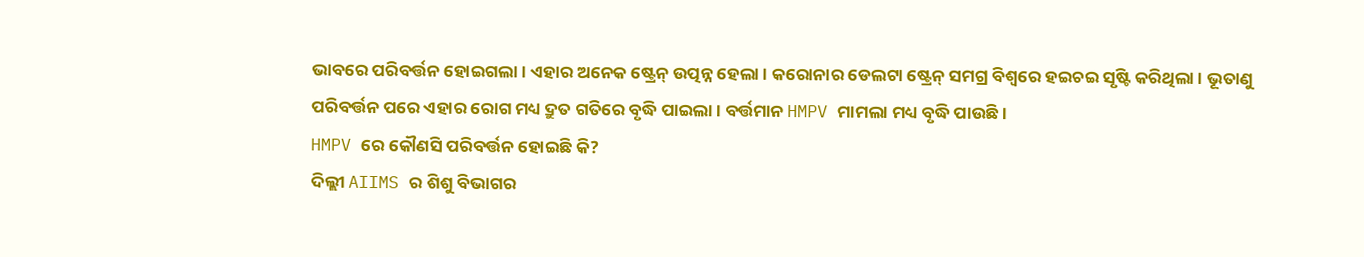ଭାବରେ ପରିବର୍ତ୍ତନ ହୋଇଗଲା । ଏହାର ଅନେକ ଷ୍ଟ୍ରେନ୍ ଉତ୍ପନ୍ନ ହେଲା । କରୋନାର ଡେଲଟା ଷ୍ଟ୍ରେନ୍ ସମଗ୍ର ବିଶ୍ୱରେ ହଇଚଇ ସୃଷ୍ଟି କରିଥିଲା । ଭୂତାଣୁ ପରିବର୍ତ୍ତନ ପରେ ଏହାର ରୋଗ ମଧ୍ୟ ଦ୍ରୁତ ଗତିରେ ବୃଦ୍ଧି ପାଇଲା । ବର୍ତ୍ତମାନ HMPV ମାମଲା ମଧ୍ୟ ବୃଦ୍ଧି ପାଉଛି ।
HMPV ରେ କୌଣସି ପରିବର୍ତ୍ତନ ହୋଇଛି କି?
ଦିଲ୍ଲୀ AIIMS ର ଶିଶୁ ବିଭାଗର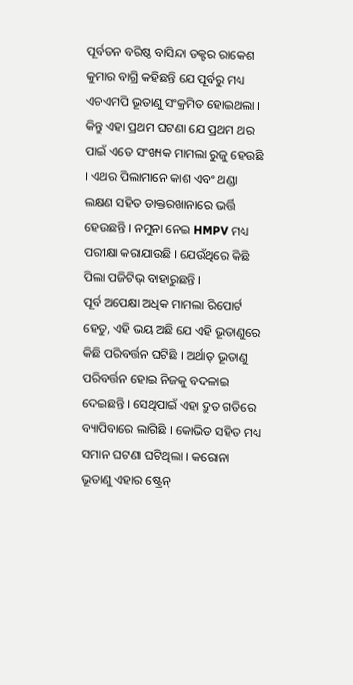ପୂର୍ବତନ ବରିଷ୍ଠ ବାସିନ୍ଦା ଡକ୍ଟର ରାକେଶ କୁମାର ବାଗ୍ରି କହିଛନ୍ତି ଯେ ପୂର୍ବରୁ ମଧ୍ୟ ଏଚଏମପି ଭୂତାଣୁ ସଂକ୍ରମିତ ହୋଇଥଲା । କିନ୍ତୁ ଏହା ପ୍ରଥମ ଘଟଣା ଯେ ପ୍ରଥମ ଥର ପାଇଁ ଏତେ ସଂଖ୍ୟକ ମାମଲା ରୁଜୁ ହେଉଛି । ଏଥର ପିଲାମାନେ କାଶ ଏବଂ ଥଣ୍ଡା ଲକ୍ଷଣ ସହିତ ଡାକ୍ତରଖାନାରେ ଭର୍ତ୍ତି ହେଉଛନ୍ତି । ନମୁନା ନେଇ HMPV ମଧ୍ୟ ପରୀକ୍ଷା କରାଯାଉଛି । ଯେଉଁଥିରେ କିଛି ପିଲା ପଜିଟିଭ୍ ବାହାରୁଛନ୍ତି ।
ପୂର୍ବ ଅପେକ୍ଷା ଅଧିକ ମାମଲା ରିପୋର୍ଟ ହେତୁ, ଏହି ଭୟ ଅଛି ଯେ ଏହି ଭୂତାଣୁରେ କିଛି ପରିବର୍ତ୍ତନ ଘଟିଛି । ଅର୍ଥାତ୍ ଭୂତାଣୁ ପରିବର୍ତ୍ତନ ହୋଇ ନିଜକୁ ବଦଳାଇ ଦେଇଛନ୍ତି । ସେଥିପାଇଁ ଏହା ଦ୍ରୁତ ଗତିରେ ବ୍ୟାପିବାରେ ଲାଗିଛି । କୋଭିଡ ସହିତ ମଧ୍ୟ ସମାନ ଘଟଣା ଘଟିଥିଲା । କରୋନା ଭୂତାଣୁ ଏହାର ଷ୍ଟ୍ରେନ୍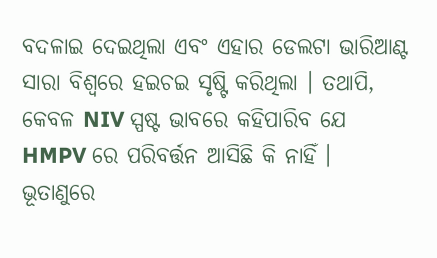ବଦଳାଇ ଦେଇଥିଲା ଏବଂ ଏହାର ଡେଲଟା ଭାରିଆଣ୍ଟ ସାରା ବିଶ୍ୱରେ ହଇଚଇ ସୃଷ୍ଟି କରିଥିଲା । ତଥାପି, କେବଳ NIV ସ୍ପଷ୍ଟ ଭାବରେ କହିପାରିବ ଯେ HMPV ରେ ପରିବର୍ତ୍ତନ ଆସିଛି କି ନାହିଁ ।
ଭୂତାଣୁରେ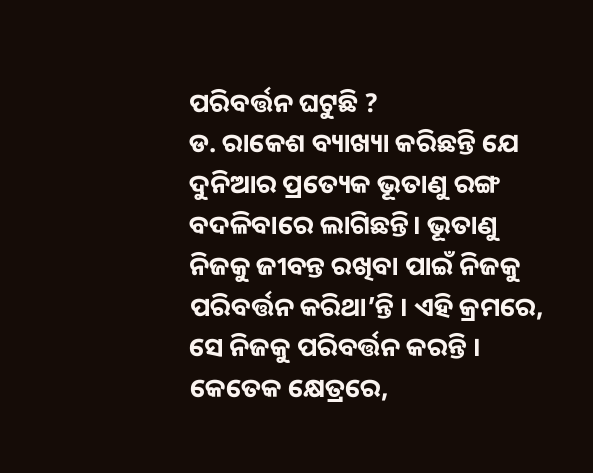ପରିବର୍ତ୍ତନ ଘଟୁଛି ?
ଡ. ରାକେଶ ବ୍ୟାଖ୍ୟା କରିଛନ୍ତି ଯେ ଦୁନିଆର ପ୍ରତ୍ୟେକ ଭୂତାଣୁ ରଙ୍ଗ ବଦଳିବାରେ ଲାଗିଛନ୍ତି। ଭୂତାଣୁ ନିଜକୁ ଜୀବନ୍ତ ରଖିବା ପାଇଁ ନିଜକୁ ପରିବର୍ତ୍ତନ କରିଥା’ନ୍ତି । ଏହି କ୍ରମରେ, ସେ ନିଜକୁ ପରିବର୍ତ୍ତନ କରନ୍ତି । କେତେକ କ୍ଷେତ୍ରରେ,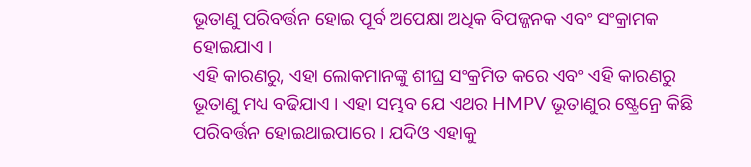ଭୂତାଣୁ ପରିବର୍ତ୍ତନ ହୋଇ ପୂର୍ବ ଅପେକ୍ଷା ଅଧିକ ବିପଜ୍ଜନକ ଏବଂ ସଂକ୍ରାମକ ହୋଇଯାଏ ।
ଏହି କାରଣରୁ, ଏହା ଲୋକମାନଙ୍କୁ ଶୀଘ୍ର ସଂକ୍ରମିତ କରେ ଏବଂ ଏହି କାରଣରୁ ଭୂତାଣୁ ମଧ୍ୟ ବଢିଯାଏ । ଏହା ସମ୍ଭବ ଯେ ଏଥର HMPV ଭୂତାଣୁର ଷ୍ଟ୍ରେନ୍ରେ କିଛି ପରିବର୍ତ୍ତନ ହୋଇଥାଇପାରେ । ଯଦିଓ ଏହାକୁ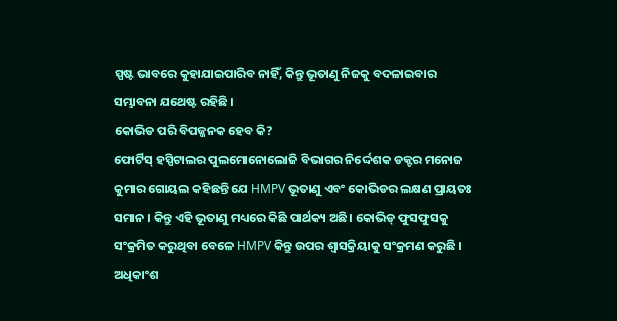ସ୍ପଷ୍ଟ ଭାବରେ କୁହାଯାଇପାରିବ ନାହିଁ, କିନ୍ତୁ ଭୂତାଣୁ ନିଜକୁ ବଦଳାଇବାର ସମ୍ଭାବନା ଯଥେଷ୍ଟ ରହିଛି ।
କୋଭିଡ ପରି ବିପଜ୍ଜନକ ହେବ କି?
ଫୋର୍ଟିସ୍ ହସ୍ପିଟାଲର ପୁଲମୋନୋଲୋଜି ବିଭାଗର ନିର୍ଦ୍ଦେଶକ ଡକ୍ଟର ମନୋଜ କୁମାର ଗୋୟଲ କହିଛନ୍ତି ଯେ HMPV ଭୂତାଣୁ ଏବଂ କୋଭିଡର ଲକ୍ଷଣ ପ୍ରାୟତଃ ସମାନ । କିନ୍ତୁ ଏହି ଭୂତାଣୁ ମଧ୍ୟରେ କିଛି ପାର୍ଥକ୍ୟ ଅଛି। କୋଭିଡ୍ ଫୁସଫୁସକୁ ସଂକ୍ରମିତ କରୁଥିବା ବେଳେ HMPV କିନ୍ତୁ ଉପର ଶ୍ୱାସକ୍ରିୟାକୁ ସଂକ୍ରମଣ କରୁଛି ।
ଅଧିକାଂଶ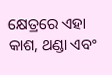କ୍ଷେତ୍ରରେ ଏହା କାଶ, ଥଣ୍ଡା ଏବଂ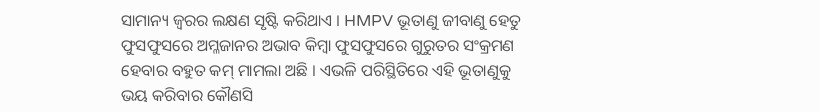ସାମାନ୍ୟ ଜ୍ୱରର ଲକ୍ଷଣ ସୃଷ୍ଟି କରିଥାଏ । HMPV ଭୂତାଣୁ ଜୀବାଣୁ ହେତୁ ଫୁସଫୁସରେ ଅମ୍ଳଜାନର ଅଭାବ କିମ୍ବା ଫୁସଫୁସରେ ଗୁରୁତର ସଂକ୍ରମଣ ହେବାର ବହୁତ କମ୍ ମାମଲା ଅଛି । ଏଭଳି ପରିସ୍ଥିତିରେ ଏହି ଭୂତାଣୁକୁ ଭୟ କରିବାର କୌଣସି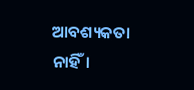ଆବଶ୍ୟକତା ନାହିଁ।